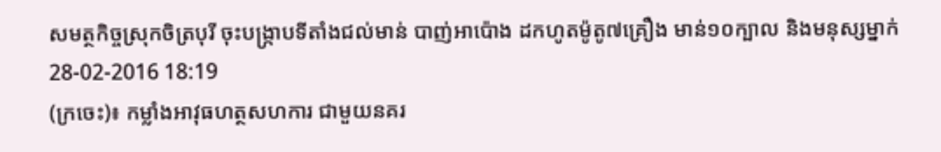សមត្ថកិច្ចស្រុកចិត្របុរី ចុះបង្ក្រាបទីតាំងជល់មាន់ បាញ់អាប៉ោង ដកហូតម៉ូតូ៧គ្រឿង មាន់១០ក្បាល និងមនុស្សម្នាក់
28-02-2016 18:19
(ក្រចេះ)៖ កម្លាំងអាវុធហត្ថសហការ ជាមួយនគរ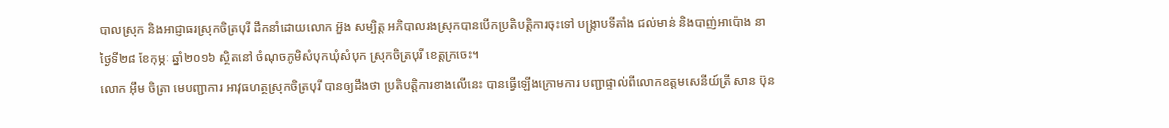បាលស្រុក និងអាជ្ញាធរស្រុកចិត្របុរី ដឹកនាំដោយលោក អ៊ួង សម្បិត្ត អភិបាលរងស្រុកបានបើកប្រតិបត្តិការចុះទៅ បង្ក្រាបទីតាំង ជល់មាន់ និងបាញ់អាប៉ោង នាថ្ងៃទី២៨ ខែកុម្ភៈ ឆ្នាំ២០១៦ ស្ថិតនៅ ចំណុចភូមិសំបុកឃុំសំបុក ស្រុកចិត្របុរី ខេត្តក្រចេះ។
លោក អ៊ឹម ចិត្រា មេបញ្ជាការ អាវុធហត្ថស្រុកចិត្របុរី បានឲ្យដឹងថា ប្រតិបត្តិការខាងលើនេះ បានធ្វើឡើងក្រោមការ បញ្ជាផ្ទាល់ពីលោកឧត្តមសេនីយ៍ត្រី សាន ប៊ុន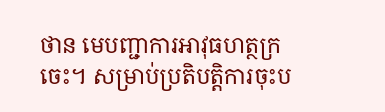ថាន មេបញ្ជាការអាវុធហត្ថក្រចេះ។ សម្រាប់ប្រតិបត្តិការចុះប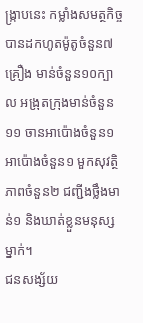ង្ក្រាបនេះ កម្លាំងសមត្ថកិច្ចបានដកហូតម៉ូតូចំនួន៧គ្រឿង មាន់ចំនួន១០ក្បាល អង្រុតក្រុងមាន់ចំនួន១១ ចានអាប៉ោងចំនួន១ អាប៉ោងចំនួន១ មួកសុវត្ថិភាពចំនួន២ ជញ្ជីងថ្លឹងមាន់១ និងឃាត់ខ្លួនមនុស្សម្នាក់។
ជនសង្ស័យ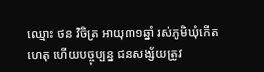ឈ្មោះ ថន វិចិត្រ អាយុ៣១ឆ្នាំ រស់ភូមិឃុំកើតហេតុ ហើយបច្ចុប្បន្ន ជនសង្ស័យត្រូវ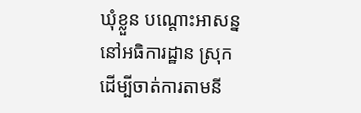ឃុំខ្លួន បណ្ដោះអាសន្ន នៅអធិការដ្ឋាន ស្រុកដើម្បីចាត់ការតាមនី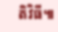តិវិធី៕